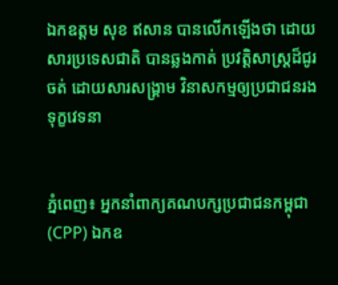ឯកឧត្តម សុខ ឥសាន បានលើកឡើងថា ដោយសារប្រទេសជាតិ បានឆ្លងកាត់ ប្រវត្តិសាស្ត្រដ៏ជូរចត់ ដោយសារសង្គ្រាម វិនាសកម្មឲ្យប្រជាជនរងទុក្ខវេទនា


ភ្នំពេញ៖ អ្នកនាំពាក្យគណបក្សប្រជាជនកម្ពុជា (CPP) ឯកឧ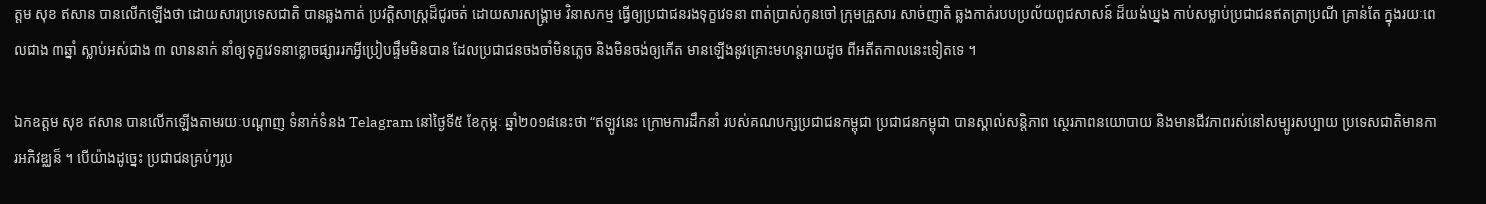ត្តម សុខ ឥសាន បានលើកឡើងថា ដោយសារប្រទេសជាតិ បានឆ្លងកាត់ ប្រវត្តិសាស្ត្រដ៏ជូរចត់ ដោយសារសង្គ្រាម វិនាសកម្ម ធ្វើឲ្យប្រជាជនរងទុក្ខវេទនា ពាត់ប្រាស់កូនចៅ ក្រុមគ្រួសារ សាច់ញាតិ ឆ្លងកាត់របបប្រល័យពូជសាសន៍ ដ៏យង់ឃ្នង កាប់សម្លាប់ប្រជាជនឥតត្រាប្រណី គ្រាន់តែ ក្នុងរយៈពេលជាង ៣ឆ្នាំ ស្លាប់អស់ជាង ៣ លាននាក់ នាំឲ្យទុក្ខវេទនាខ្លោចផ្សាររកអ្វីប្រៀបផ្ទឹមមិនបាន ដែលប្រជាជនចងចាំមិនភ្លេច និងមិនចង់ឲ្យកើត មានឡើងនូវគ្រោះមហន្តរាយដូច ពីអតីតកាលនេះទៀតទេ ។

ឯកឧត្តម សុខ ឥសាន បានលើកឡើងតាមរយៈបណ្ដាញ ទំនាក់ទំនង Telagram នៅថ្ងៃទី៥ ខែកុម្ភៈ ឆ្នាំ២០១៨នេះថា “ឥឡូវនេះ ក្រោមការដឹកនាំ របស់គណបក្សប្រជាជនកម្ពុជា ប្រជាជនកម្ពុជា បានស្គាល់សន្តិភាព ស្ថេរភាពនយោបាយ និងមានជីវភាពរស់នៅសម្បូរសប្បាយ ប្រទេសជាតិមានការអភិវឌ្ឈន៏ ។ បើយ៉ាងដូច្នេះ ប្រជាជនគ្រប់ៗរូប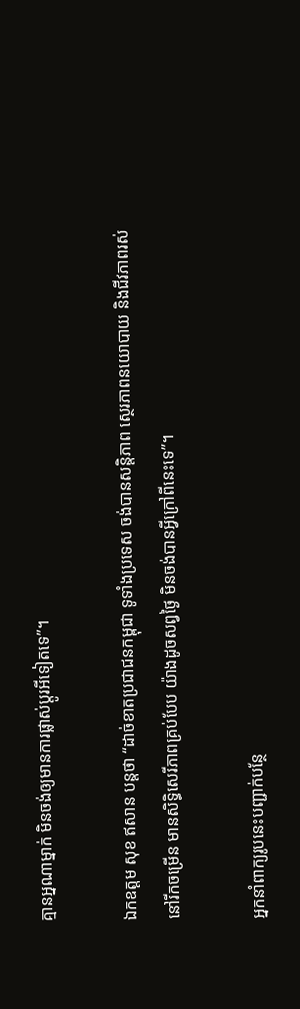គ្មានអ្នណាម្នាក់ មិនចង់ឲ្យមានការផ្លាស់ប្តូរអីទៀតទេ”។

ឯកឧត្តម សុខ ឥសាន បន្តថា “ដាច់ខាតប្រជាជនកម្ពុជា ទូទាំងប្រទេស ចង់បានសន្តិភាព ស្ថេរភាពនយោបាយ និងជីវភាពរស់នៅរីកចម្រើន មានសិទ្ធិសេរីភាពគ្រប់បែប យ៉ាងដូចសព្វថ្ងៃ មិនចង់បានអ្វីក្រៅពីនេះទេ”។

អ្នកនាំពាក្យរូបនេះបញ្ជាក់បន្ថែ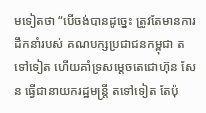មទៀតថា “បើចង់បានដូច្នេះ ត្រូវតែមានការដឹកនាំរបស់ គណបក្សប្រជាជនកម្ពុជា តទៅទៀត ហើយគាំទ្រសម្តេចតេជោហ៊ុន សែន ធ្វើជានាយករដ្ឋមន្ត្រី តទៅទៀត តែប៉ុ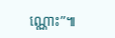ណ្ណោះ”៕